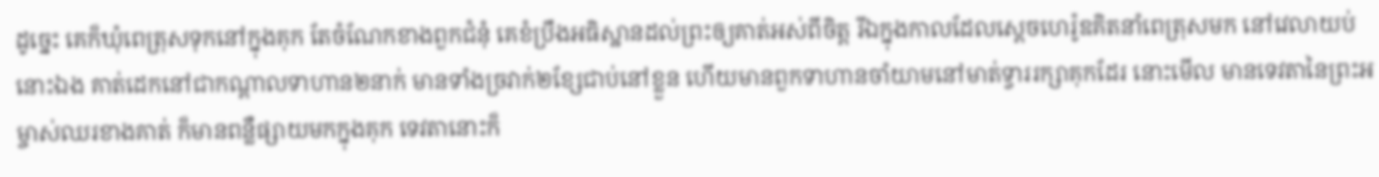ដូច្នេះ គេក៏ឃុំពេត្រុសទុកនៅក្នុងគុក តែចំណែកខាងពួកជំនុំ គេខំប្រឹងអធិស្ឋានដល់ព្រះឲ្យគាត់អស់ពីចិត្ត រីឯក្នុងកាលដែលស្តេចហេរ៉ូឌគិតនាំពេត្រុសមក នៅវេលាយប់នោះឯង គាត់ដេកនៅជាកណ្តាលទាហាន២នាក់ មានទាំងច្រវាក់២ខ្សែជាប់នៅខ្លួន ហើយមានពួកទាហានចាំយាមនៅមាត់ទ្វាររក្សាគុកដែរ នោះមើល មានទេវតានៃព្រះអម្ចាស់ឈរខាងគាត់ ក៏មានពន្លឺផ្សាយមកក្នុងគុក ទេវតានោះក៏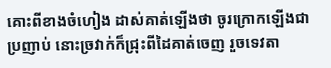គោះពីខាងចំហៀង ដាស់គាត់ឡើងថា ចូរក្រោកឡើងជាប្រញាប់ នោះច្រវាក់ក៏ជ្រុះពីដៃគាត់ចេញ រួចទេវតា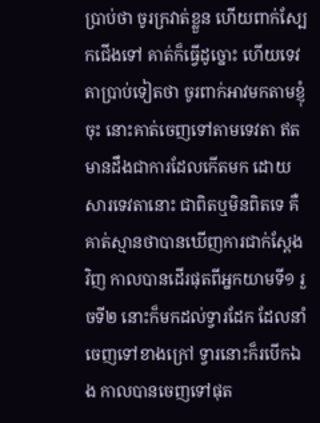ប្រាប់ថា ចូរក្រវាត់ខ្លួន ហើយពាក់ស្បែកជើងទៅ គាត់ក៏ធ្វើដូច្នោះ ហើយទេវតាប្រាប់ទៀតថា ចូរពាក់អាវមកតាមខ្ញុំចុះ នោះគាត់ចេញទៅតាមទេវតា ឥតមានដឹងជាការដែលកើតមក ដោយសារទេវតានោះ ជាពិតឬមិនពិតទេ គឺគាត់ស្មានថាបានឃើញការជាក់ស្តែងវិញ កាលបានដើរផុតពីអ្នកយាមទី១ រួចទី២ នោះក៏មកដល់ទ្វារដែក ដែលនាំចេញទៅខាងក្រៅ ទ្វារនោះក៏របើកឯង កាលបានចេញទៅផុត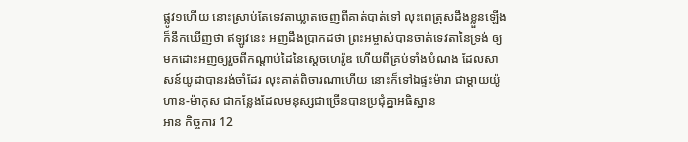ផ្លូវ១ហើយ នោះស្រាប់តែទេវតាឃ្លាតចេញពីគាត់បាត់ទៅ លុះពេត្រុសដឹងខ្លួនឡើង ក៏នឹកឃើញថា ឥឡូវនេះ អញដឹងប្រាកដថា ព្រះអម្ចាស់បានចាត់ទេវតានៃទ្រង់ ឲ្យមកដោះអញឲ្យរួចពីកណ្តាប់ដៃនៃស្តេចហេរ៉ូឌ ហើយពីគ្រប់ទាំងបំណង ដែលសាសន៍យូដាបានរង់ចាំដែរ លុះគាត់ពិចារណាហើយ នោះក៏ទៅឯផ្ទះម៉ារា ជាម្តាយយ៉ូហាន-ម៉ាកុស ជាកន្លែងដែលមនុស្សជាច្រើនបានប្រជុំគ្នាអធិស្ឋាន
អាន កិច្ចការ 12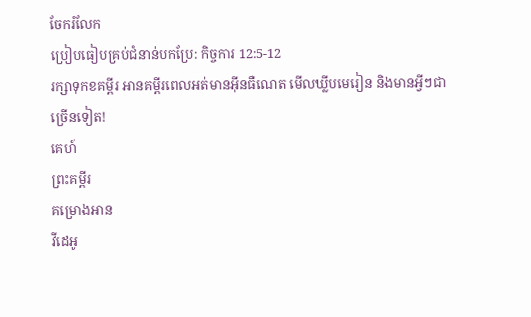ចែករំលែក
ប្រៀបធៀបគ្រប់ជំនាន់បកប្រែ: កិច្ចការ 12:5-12
រក្សាទុកខគម្ពីរ អានគម្ពីរពេលអត់មានអ៊ីនធឺណេត មើលឃ្លីបមេរៀន និងមានអ្វីៗជាច្រើនទៀត!
គេហ៍
ព្រះគម្ពីរ
គម្រោងអាន
វីដេអូ